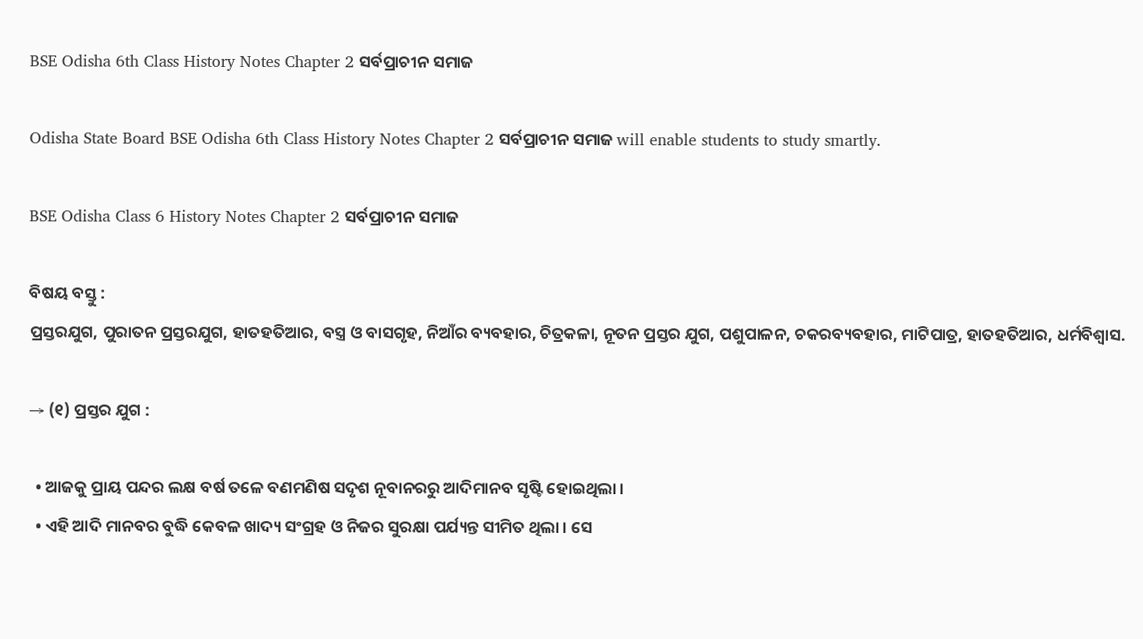BSE Odisha 6th Class History Notes Chapter 2 ସର୍ବପ୍ରାଚୀନ ସମାଜ

Odisha State Board BSE Odisha 6th Class History Notes Chapter 2 ସର୍ବପ୍ରାଚୀନ ସମାଜ will enable students to study smartly.

BSE Odisha Class 6 History Notes Chapter 2 ସର୍ବପ୍ରାଚୀନ ସମାଜ

ବିଷୟ ବସ୍ତୁ :
ପ୍ରସ୍ତରଯୁଗ, ପୁରାତନ ପ୍ରସ୍ତରଯୁଗ, ହାତହତିଆର, ବସ୍ତ୍ର ଓ ବାସଗୃହ, ନିଆଁର ବ୍ୟବହାର, ଚିତ୍ରକଳା, ନୂତନ ପ୍ରସ୍ତର ଯୁଗ, ପଶୁପାଳନ, ଚକରବ୍ୟବହାର, ମାଟିପାତ୍ର, ହାତହତିଆର, ଧର୍ମବିଶ୍ବାସ.

→ (୧) ପ୍ରସ୍ତର ଯୁଗ :

  • ଆଜକୁ ପ୍ରାୟ ପନ୍ଦର ଲକ୍ଷ ବର୍ଷ ତଳେ ବଣମଣିଷ ସଦୃଶ ନୂବାନରରୁ ଆଦିମାନବ ସୃଷ୍ଟି ହୋଇଥିଲା ।
  • ଏହି ଆଦି ମାନବର ବୁଦ୍ଧି କେବଳ ଖାଦ୍ୟ ସଂଗ୍ରହ ଓ ନିଜର ସୁରକ୍ଷା ପର୍ଯ୍ୟନ୍ତ ସୀମିତ ଥିଲା । ସେ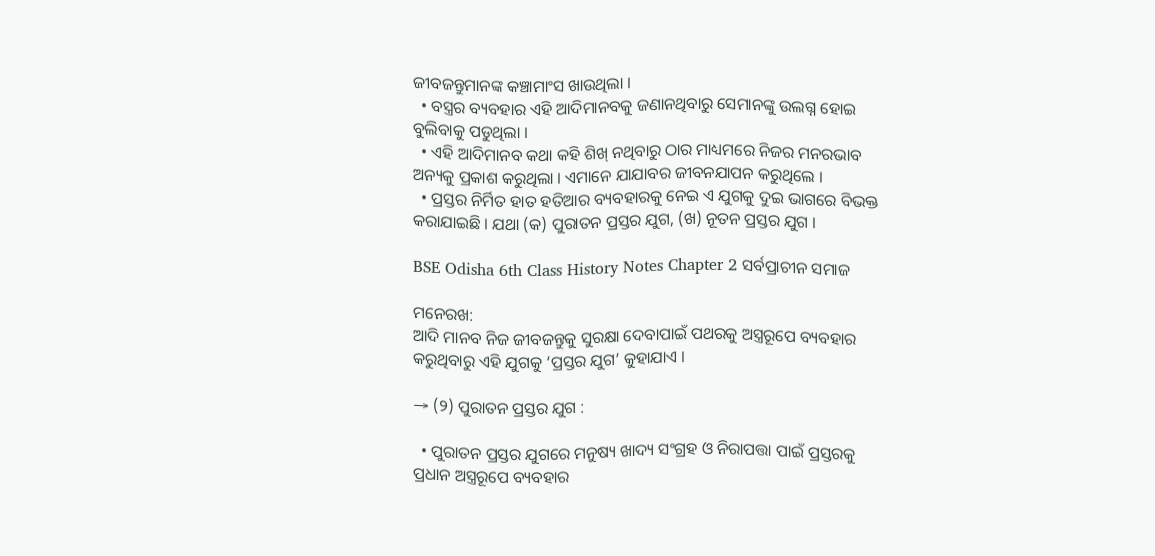ଜୀବଜନ୍ତୁମାନଙ୍କ କଞ୍ଚାମାଂସ ଖାଉଥିଲା ।
  • ବସ୍ତ୍ରର ବ୍ୟବହାର ଏହି ଆଦିମାନବକୁ ଜଣାନଥିବାରୁ ସେମାନଙ୍କୁ ଉଲଗ୍ନ ହୋଇ ବୁଲିବାକୁ ପଡୁଥିଲା ।
  • ଏହି ଆଦିମାନବ କଥା କହି ଶିଖ୍ ନଥିବାରୁ ଠାର ମାଧ୍ୟମରେ ନିଜର ମନରଭାବ ଅନ୍ୟକୁ ପ୍ରକାଶ କରୁଥିଲା । ଏମାନେ ଯାଯାବର ଜୀବନଯାପନ କରୁଥିଲେ ।
  • ପ୍ରସ୍ତର ନିର୍ମିତ ହାତ ହତିଆର ବ୍ୟବହାରକୁ ନେଇ ଏ ଯୁଗକୁ ଦୁଇ ଭାଗରେ ବିଭକ୍ତ କରାଯାଇଛି । ଯଥା (କ) ପୁରାତନ ପ୍ରସ୍ତର ଯୁଗ, (ଖ) ନୂତନ ପ୍ରସ୍ତର ଯୁଗ ।

BSE Odisha 6th Class History Notes Chapter 2 ସର୍ବପ୍ରାଚୀନ ସମାଜ

ମନେରଖ:
ଆଦି ମାନବ ନିଜ ଜୀବଜନ୍ତୁକୁ ସୁରକ୍ଷା ଦେବାପାଇଁ ପଥରକୁ ଅସ୍ତ୍ରରୂପେ ବ୍ୟବହାର କରୁଥିବାରୁ ଏହି ଯୁଗକୁ ‘ପ୍ରସ୍ତର ଯୁଗ’ କୁହାଯାଏ ।

→ (୨) ପୁରାତନ ପ୍ରସ୍ତର ଯୁଗ :

  • ପୁରାତନ ପ୍ରସ୍ତର ଯୁଗରେ ମନୁଷ୍ୟ ଖାଦ୍ୟ ସଂଗ୍ରହ ଓ ନିରାପତ୍ତା ପାଇଁ ପ୍ରସ୍ତରକୁ ପ୍ରଧାନ ଅସ୍ତ୍ରରୂପେ ବ୍ୟବହାର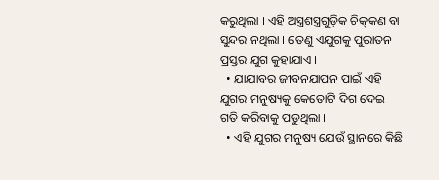କରୁଥିଲା । ଏହି ଅସ୍ତ୍ରଶସ୍ତ୍ରଗୁଡ଼ିକ ଚିକ୍‌କଣ ବା ସୁନ୍ଦର ନଥିଲା । ତେଣୁ ଏଯୁଗକୁ ପୁରାତନ ପ୍ରସ୍ତର ଯୁଗ କୁହାଯାଏ ।
  • ଯାଯାବର ଜୀବନଯାପନ ପାଇଁ ଏହି ଯୁଗର ମନୁଷ୍ୟକୁ କେତୋଟି ଦିଗ ଦେଇ ଗତି କରିବାକୁ ପଡୁଥିଲା ।
  • ଏହି ଯୁଗର ମନୁଷ୍ୟ ଯେଉଁ ସ୍ଥାନରେ କିଛି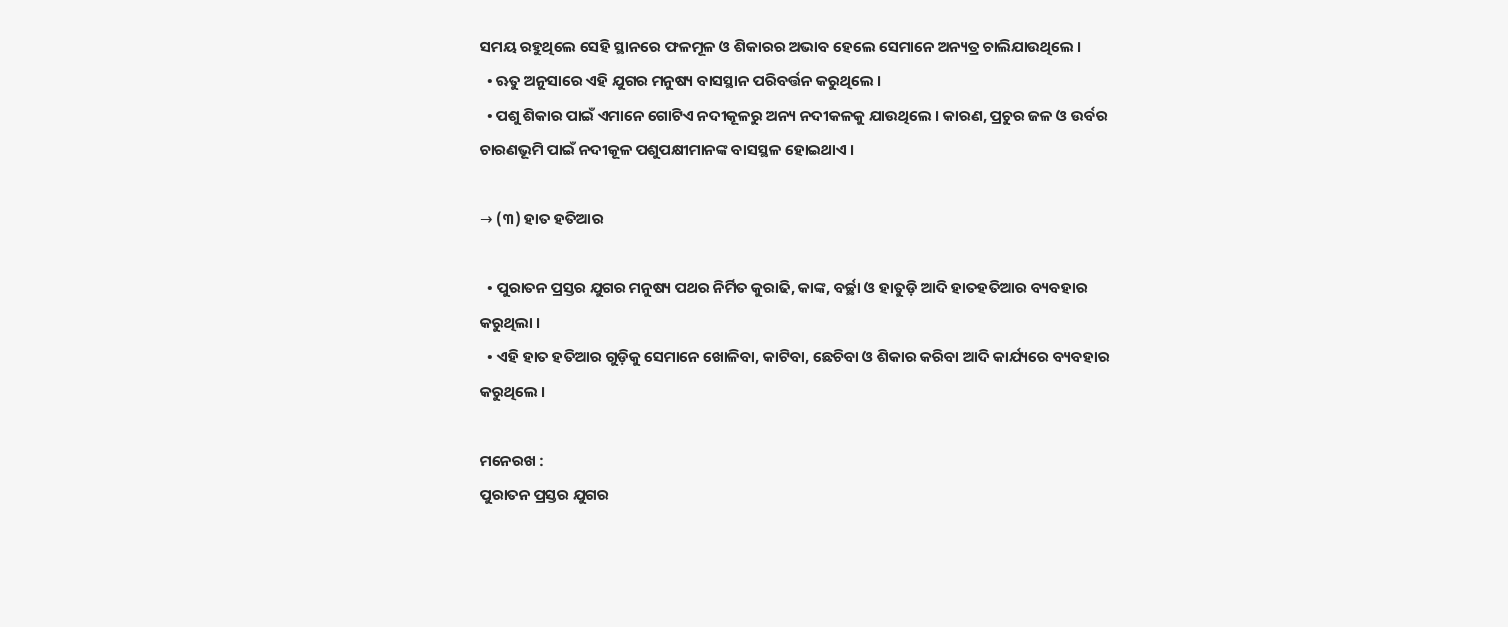ସମୟ ରହୁଥିଲେ ସେହି ସ୍ଥାନରେ ଫଳମୂଳ ଓ ଶିକାରର ଅଭାବ ହେଲେ ସେମାନେ ଅନ୍ୟତ୍ର ଚାଲିଯାଉଥିଲେ ।
  • ଋତୁ ଅନୁସାରେ ଏହି ଯୁଗର ମନୁଷ୍ୟ ବାସସ୍ଥାନ ପରିବର୍ତ୍ତନ କରୁଥିଲେ ।
  • ପଶୁ ଶିକାର ପାଇଁ ଏମାନେ ଗୋଟିଏ ନଦୀକୂଳରୁ ଅନ୍ୟ ନଦୀକଳକୁ ଯାଉଥିଲେ । କାରଣ, ପ୍ରଚୁର ଜଳ ଓ ଉର୍ବର ଚାରଣଭୂମି ପାଇଁ ନଦୀକୂଳ ପଶୁପକ୍ଷୀମାନଙ୍କ ବାସସ୍ଥଳ ହୋଇଥାଏ ।

→ (୩) ହାତ ହତିଆର

  • ପୁରାତନ ପ୍ରସ୍ତର ଯୁଗର ମନୁଷ୍ୟ ପଥର ନିର୍ମିତ କୁରାଢି, କାଙ୍କ, ବର୍ଚ୍ଛା ଓ ହାତୁଡ଼ି ଆଦି ହାତହତିଆର ବ୍ୟବହାର କରୁଥିଲା ।
  • ଏହି ହାତ ହତିଆର ଗୁଡ଼ିକୁ ସେମାନେ ଖୋଳିବା, କାଟିବା, ଛେଚିବା ଓ ଶିକାର କରିବା ଆଦି କାର୍ଯ୍ୟରେ ବ୍ୟବହାର କରୁଥିଲେ ।

ମନେରଖ :
ପୁରାତନ ପ୍ରସ୍ତର ଯୁଗର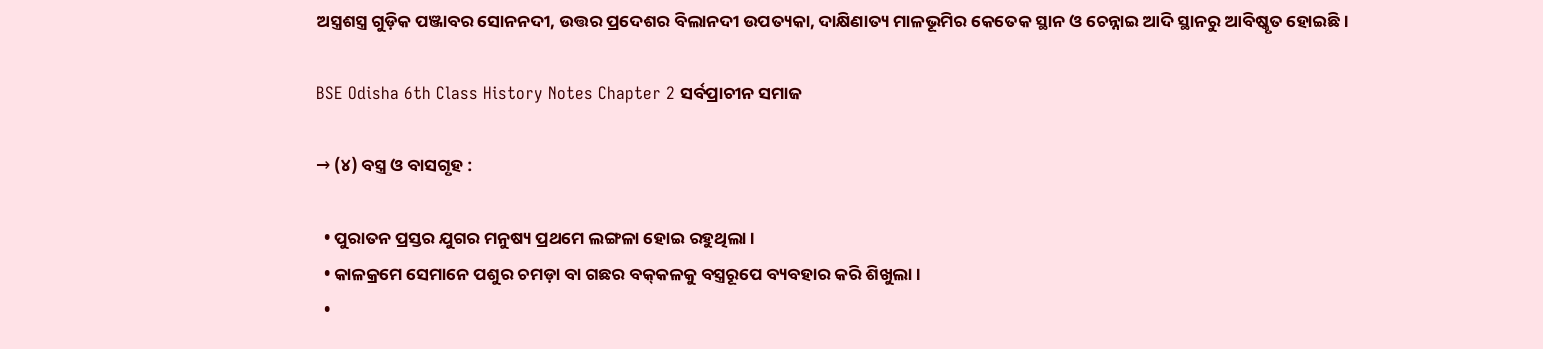ଅସ୍ତ୍ରଶସ୍ତ୍ର ଗୁଡ଼ିକ ପଞ୍ଜାବର ସୋନନଦୀ, ଉତ୍ତର ପ୍ରଦେଶର ବିଲାନଦୀ ଉପତ୍ୟକା, ଦାକ୍ଷିଣାତ୍ୟ ମାଳଭୂମିର କେତେକ ସ୍ଥାନ ଓ ଚେନ୍ନାଇ ଆଦି ସ୍ଥାନରୁ ଆବିଷ୍କୃତ ହୋଇଛି ।

BSE Odisha 6th Class History Notes Chapter 2 ସର୍ବପ୍ରାଚୀନ ସମାଜ

→ (୪) ବସ୍ତ୍ର ଓ ବାସଗୃହ :

  • ପୁରାତନ ପ୍ରସ୍ତର ଯୁଗର ମନୁଷ୍ୟ ପ୍ରଥମେ ଲଙ୍ଗଳା ହୋଇ ରହୁଥିଲା ।
  • କାଳକ୍ରମେ ସେମାନେ ପଶୁର ଚମଡ଼ା ବା ଗଛର ବକ୍‌କଳକୁ ବସ୍ତ୍ରରୂପେ ବ୍ୟବହାର କରି ଶିଖୁଲା ।
  •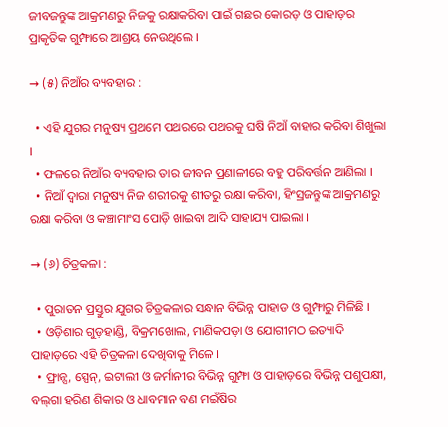ଜୀବଜନ୍ତୁଙ୍କ ଆକ୍ରମଣରୁ ନିଜକୁ ରକ୍ଷାକରିବା ପାଇଁ ଗଛର କୋରଡ଼ ଓ ପାହାଡ଼ର ପ୍ରାକୃତିକ ଗୁମ୍ଫାରେ ଆଶ୍ରୟ ନେଉଥିଲେ ।

→ (୫) ନିଆଁର ବ୍ୟବହାର :

  • ଏହି ଯୁଗର ମନୁଷ୍ୟ ପ୍ରଥମେ ପଥରରେ ପଥରକୁ ଘଷି ନିଆଁ ବାହାର କରିବା ଶିଖୁଲା ।
  • ଫଳରେ ନିଆଁର ବ୍ୟବହାର ତାର ଜୀବନ ପ୍ରଣାଳୀରେ ବହୁ ପରିବର୍ତ୍ତନ ଆଣିଲା ।
  • ନିଆଁ ଦ୍ବାରା ମନୁଷ୍ୟ ନିଜ ଶରୀରକୁ ଶୀତରୁ ରକ୍ଷା କରିବା, ହିଂସ୍ରଜନ୍ତୁଙ୍କ ଆକ୍ରମଣରୁ ରକ୍ଷା କରିବା ଓ କଞ୍ଚାମାଂସ ପୋଡ଼ି ଖାଇବା ଆଦି ସାହାଯ୍ୟ ପାଇଲା ।

→ (୬) ଚିତ୍ରକଳା :

  • ପୁରାତନ ପ୍ରସ୍ତୁର ଯୁଗର ଚିତ୍ରକଳାର ସନ୍ଧାନ ବିଭିନ୍ନ ପାହାଡ ଓ ଗୁମ୍ଫାରୁ ମିଳିଛି ।
  • ଓଡ଼ିଶାର ଗୁଡ଼ହାଣ୍ଡି, ବିକ୍ରମଖୋଲ, ମାଣିକପଡ଼ା ଓ ଯୋଗୀମଠ ଇତ୍ୟାଦି ପାହାଡ଼ରେ ଏହି ଚିତ୍ରକଳା ଦେଖିବାକୁ ମିଳେ ।
  • ଫ୍ରାନ୍ସ, ସ୍ପେନ୍, ଇଟାଲୀ ଓ ଜର୍ମାନୀର ବିଭିନ୍ନ ଗୁମ୍ଫା ଓ ପାହାଡ଼ରେ ବିଭିନ୍ନ ପଶୁପକ୍ଷୀ, ବଲ୍‌ଗା ହରିଣ ଶିକାର ଓ ଧାବମାନ ବଣ ମଇଁଷିର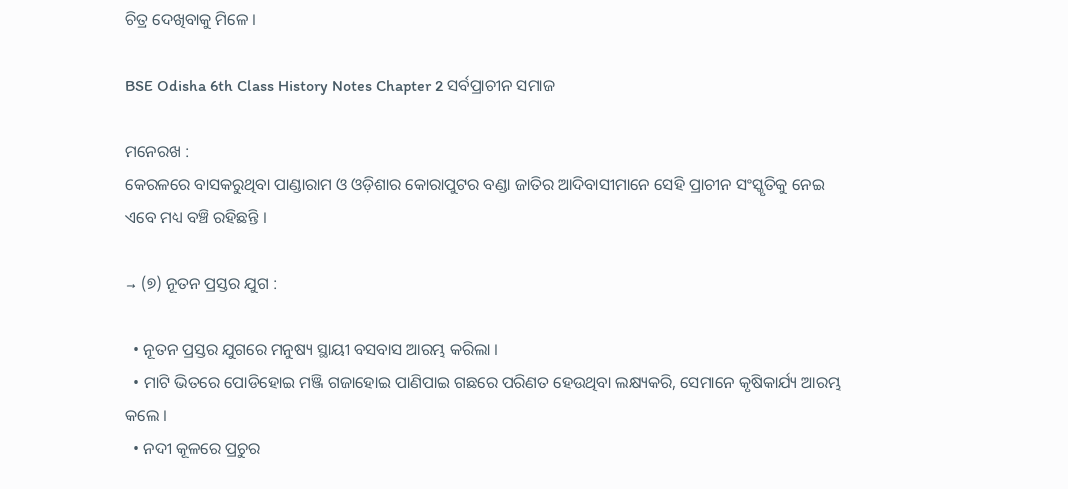ଚିତ୍ର ଦେଖିବାକୁ ମିଳେ ।

BSE Odisha 6th Class History Notes Chapter 2 ସର୍ବପ୍ରାଚୀନ ସମାଜ

ମନେରଖ :
କେରଳରେ ବାସକରୁଥିବା ପାଣ୍ଡାରାମ ଓ ଓଡ଼ିଶାର କୋରାପୁଟର ବଣ୍ଡା ଜାତିର ଆଦିବାସୀମାନେ ସେହି ପ୍ରାଚୀନ ସଂସ୍କୃତିକୁ ନେଇ ଏବେ ମଧ୍ୟ ବଞ୍ଚି ରହିଛନ୍ତି ।

→ (୭) ନୂତନ ପ୍ରସ୍ତର ଯୁଗ :

  • ନୂତନ ପ୍ରସ୍ତର ଯୁଗରେ ମନୁଷ୍ୟ ସ୍ଥାୟୀ ବସବାସ ଆରମ୍ଭ କରିଲା ।
  • ମାଟି ଭିତରେ ପୋଡିହୋଇ ମଞ୍ଜି ଗଜାହୋଇ ପାଣିପାଇ ଗଛରେ ପରିଣତ ହେଉଥିବା ଲକ୍ଷ୍ୟକରି, ସେମାନେ କୃଷିକାର୍ଯ୍ୟ ଆରମ୍ଭ କଲେ ।
  • ନଦୀ କୂଳରେ ପ୍ରଚୁର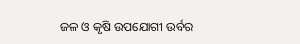ଜଳ ଓ କୃଷି ଉପଯୋଗୀ ଉର୍ବର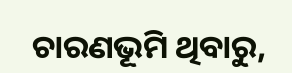ଚାରଣଭୂମି ଥିବାରୁ,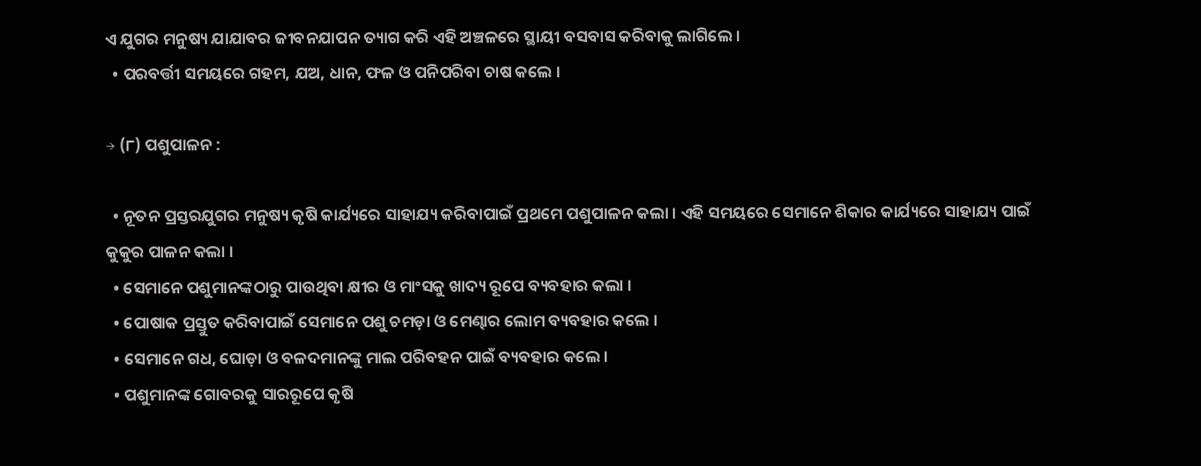ଏ ଯୁଗର ମନୁଷ୍ୟ ଯାଯାବର ଜୀବନଯାପନ ତ୍ୟାଗ କରି ଏହି ଅଞ୍ଚଳରେ ସ୍ଥାୟୀ ବସବାସ କରିବାକୁ ଲାଗିଲେ ।
  • ପରବର୍ତ୍ତୀ ସମୟରେ ଗହମ, ଯଅ, ଧାନ, ଫଳ ଓ ପନିପରିବା ଚାଷ କଲେ ।

→ (୮) ପଶୁପାଳନ :

  • ନୂତନ ପ୍ରସ୍ତରଯୁଗର ମନୁଷ୍ୟ କୃଷି କାର୍ଯ୍ୟରେ ସାହାଯ୍ୟ କରିବାପାଇଁ ପ୍ରଥମେ ପଶୁପାଳନ କଲା । ଏହି ସମୟରେ ସେମାନେ ଶିକାର କାର୍ଯ୍ୟରେ ସାହାଯ୍ୟ ପାଇଁ କୁକୁର ପାଳନ କଲା ।
  • ସେମାନେ ପଶୁମାନଙ୍କଠାରୁ ପାଉଥିବା କ୍ଷୀର ଓ ମାଂସକୁ ଖାଦ୍ୟ ରୂପେ ବ୍ୟବହାର କଲା ।
  • ପୋଷାକ ପ୍ରସ୍ତୁତ କରିବାପାଇଁ ସେମାନେ ପଶୁ ଚମଡ଼ା ଓ ମେଣ୍ଢାର ଲୋମ ବ୍ୟବହାର କଲେ ।
  • ସେମାନେ ଗଧ, ଘୋଡ଼ା ଓ ବଳଦମାନଙ୍କୁ ମାଲ ପରିବହନ ପାଇଁ ବ୍ୟବହାର କଲେ ।
  • ପଶୁମାନଙ୍କ ଗୋବରକୁ ସାରରୂପେ କୃଷି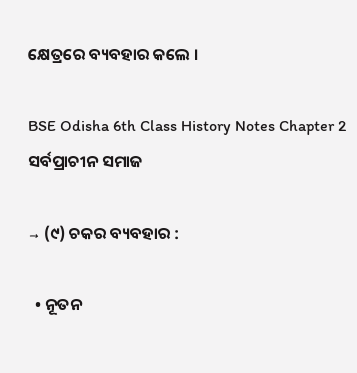କ୍ଷେତ୍ରରେ ବ୍ୟବହାର କଲେ ।

BSE Odisha 6th Class History Notes Chapter 2 ସର୍ବପ୍ରାଚୀନ ସମାଜ

→ (୯) ଚକର ବ୍ୟବହାର :

  • ନୂତନ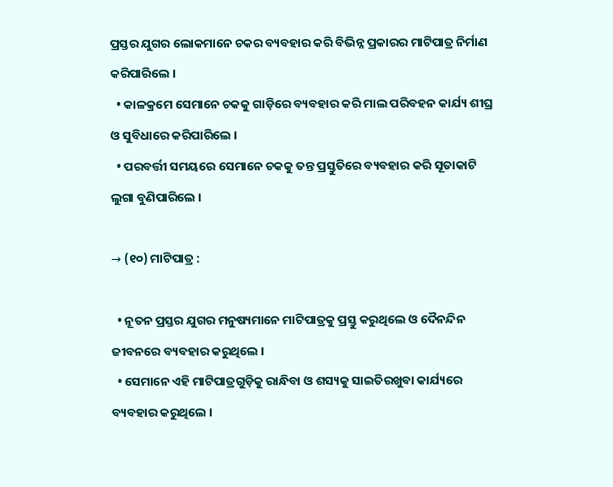ପ୍ରସ୍ତର ଯୁଗର ଲୋକମାନେ ଚକର ବ୍ୟବହାର କରି ବିଭିନ୍ନ ପ୍ରକାରର ମାଟିପାତ୍ର ନିର୍ମାଣ କରିପାରିଲେ ।
  • କାଳକ୍ରମେ ସେମାନେ ଚକକୁ ଗାଡ଼ିରେ ବ୍ୟବହାର କରି ମାଲ ପରିବହନ କାର୍ଯ୍ୟ ଶୀଘ୍ର ଓ ସୁବିଧାରେ କରିପାରିଲେ ।
  • ପରବର୍ତ୍ତୀ ସମୟରେ ସେମାନେ ଚକକୁ ତନ୍ତ ପ୍ରସ୍ତୁତିରେ ବ୍ୟବହାର କରି ସୂତାକାଟି ଲୁଗା ବୁଣିପାରିଲେ ।

→ (୧୦) ମାଟିପାତ୍ର :

  • ନୂତନ ପ୍ରସ୍ତର ଯୁଗର ମନୁଷ୍ୟମାନେ ମାଟିପାତ୍ରକୁ ପ୍ରସ୍ତୁ କରୁଥିଲେ ଓ ଦୈନନ୍ଦିନ ଜୀବନରେ ବ୍ୟବହାର କରୁଥିଲେ ।
  • ସେମାନେ ଏହି ମାଟିପାତ୍ରଗୁଡ଼ିକୁ ରାନ୍ଧିବା ଓ ଶସ୍ୟକୁ ସାଇତିରଖୁବା କାର୍ଯ୍ୟରେ ବ୍ୟବହାର କରୁଥିଲେ ।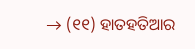→ (୧୧) ହାତହତିଆର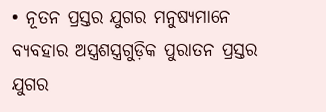• ନୂତନ ପ୍ରସ୍ତର ଯୁଗର ମନୁଷ୍ୟମାନେ ବ୍ୟବହାର ଅସ୍ତ୍ରଶସ୍ତ୍ରଗୁଡ଼ିକ ପୁରାତନ ପ୍ରସ୍ତର ଯୁଗର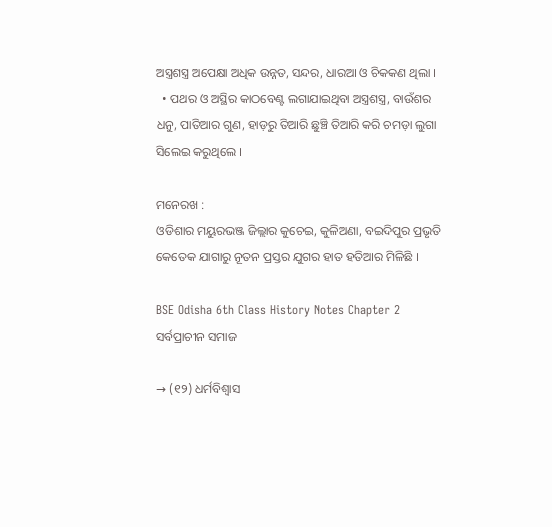ଅସ୍ତ୍ରଶସ୍ତ୍ର ଅପେକ୍ଷା ଅଧିକ ଉନ୍ନତ, ସନ୍ଦର, ଧାରଆ ଓ ଚିକକଣ ଥିଲା ।
  • ପଥର ଓ ଅସ୍ଥିର କାଠବେଣ୍ଟ ଲଗାଯାଇଥିବା ଅସ୍ତ୍ରଶସ୍ତ୍ର, ବାଉଁଶର ଧନୁ, ପାତିଆର ଗୁଣ, ହାଡ଼ରୁ ତିଆରି ଛୁଞ୍ଚି ତିଆରି କରି ଚମଡ଼ା ଲୁଗା ସିଲେଇ କରୁଥିଲେ ।

ମନେରଖ :
ଓଡିଶାର ମୟୁରଭଞ୍ଜ ଜିଲ୍ଲାର କୁଚେଇ, କୁଳିଅଣା, ବଇଦିପୁର ପ୍ରଭୃତି କେତେକ ଯାଗାରୁ ନୂତନ ପ୍ରସ୍ତର ଯୁଗର ହାତ ହତିଆର ମିଳିଛି ।

BSE Odisha 6th Class History Notes Chapter 2 ସର୍ବପ୍ରାଚୀନ ସମାଜ

→ (୧୨) ଧର୍ମବିଶ୍ଵାସ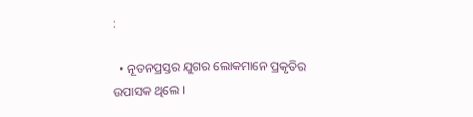:

  • ନୂତନପ୍ରସ୍ତର ଯୁଗର ଲୋକମାନେ ପ୍ରକୃତିର ଉପାସକ ଥିଲେ ।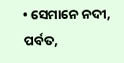• ସେମାନେ ନଦୀ, ପର୍ବତ,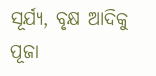ସୂର୍ଯ୍ୟ, ବୃକ୍ଷ ଆଦିକୁ ପୂଜା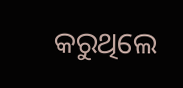କରୁଥିଲେ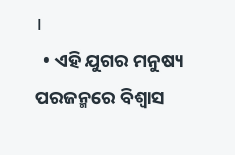।
  • ଏହି ଯୁଗର ମନୁଷ୍ୟ ପରଜନ୍ମରେ ବିଶ୍ୱାସ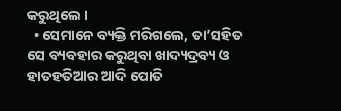କରୁଥିଲେ ।
  • ସେମାନେ ବ୍ୟକ୍ତି ମରିଗଲେ, ତା’ସହିତ ସେ ବ୍ୟବହାର କରୁଥିବା ଖାଦ୍ୟଦ୍ରବ୍ୟ ଓ ହାତହତିଆର ଆଦି ପୋତି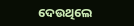ଦେଉଥିଲେ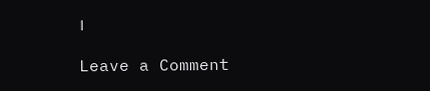।

Leave a Comment